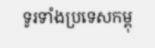ទូរទាំងប្រទេសកម្ពុ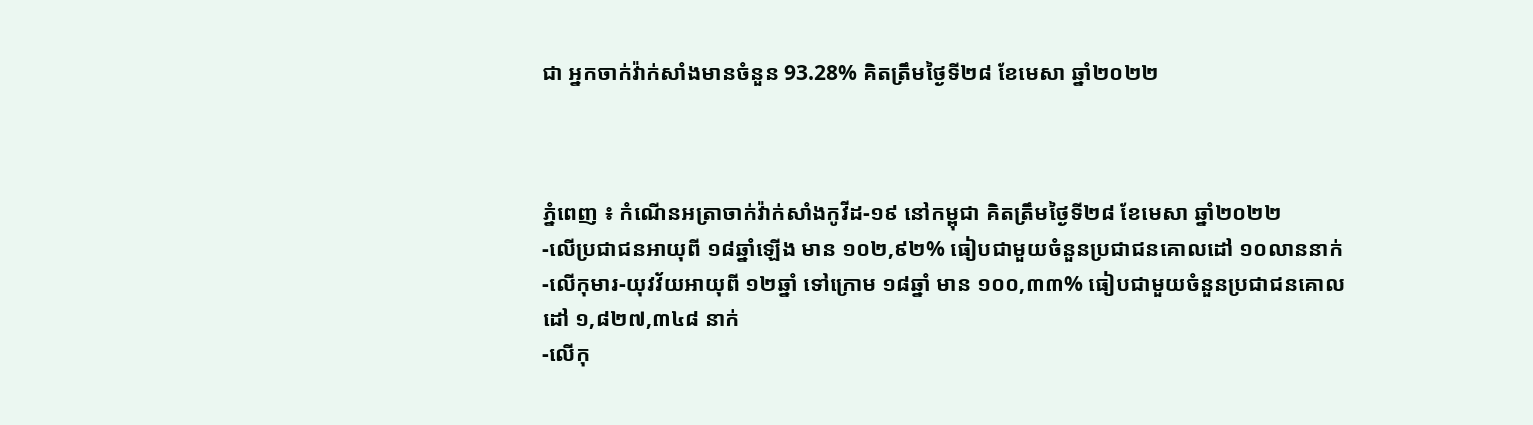ជា អ្នកចាក់វ៉ាក់សាំងមានចំនួន 93.28% គិតត្រឹមថ្ងៃទី២៨ ខែមេសា ឆ្នាំ២០២២



ភ្នំពេញ ៖ កំណេីនអត្រាចាក់វ៉ាក់សាំងកូវីដ-១៩ នៅកម្ពុជា គិតត្រឹមថ្ងៃទី២៨ ខែមេសា ឆ្នាំ២០២២
-លើប្រជាជនអាយុពី ១៨ឆ្នាំឡើង មាន ១០២,៩២% ធៀបជាមួយចំនួនប្រជាជនគោលដៅ ១០លាននាក់
-លើកុមារ-យុវវ័យអាយុពី ១២ឆ្នាំ ទៅក្រោម ១៨ឆ្នាំ មាន ១០០,៣៣% ធៀបជាមួយចំនួនប្រជាជនគោលដៅ ១,៨២៧,៣៤៨ នាក់
-លើកុ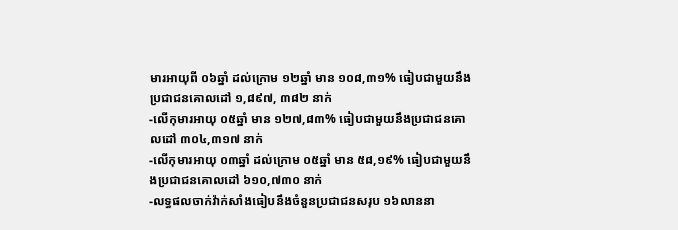មារអាយុពី ០៦ឆ្នាំ ដល់ក្រោម ១២ឆ្នាំ មាន ១០៨,៣១% ធៀបជាមួយនឹងប្រជាជនគោលដៅ ១,៨៩៧, ៣៨២ នាក់
-លើកុមារអាយុ ០៥ឆ្នាំ មាន ១២៧,៨៣% ធៀបជាមួយនឹងប្រជាជនគោលដៅ ៣០៤,៣១៧ នាក់
-លើកុមារអាយុ ០៣ឆ្នាំ ដល់ក្រោម ០៥ឆ្នាំ មាន ៥៨,១៩% ធៀបជាមួយនឹងប្រជាជនគោលដៅ ៦១០,៧៣០ នាក់
-លទ្ធផលចាក់វ៉ាក់សាំងធៀបនឹងចំនួនប្រជាជនសរុប ១៦លាននា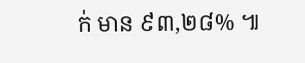ក់ មាន ៩៣,២៨% ៕